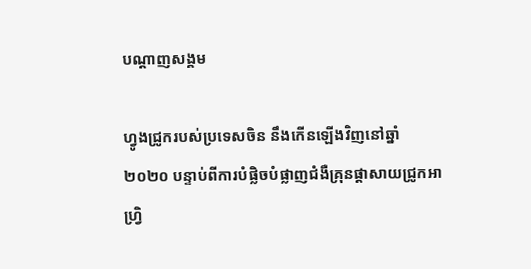បណ្តាញសង្គម

ហ្វូងជ្រូករបស់ប្រទេសចិន នឹងកើនឡើងវិញនៅឆ្នាំ ២០២០ បន្ទាប់ពីការបំផ្លិចបំផ្លាញជំងឺគ្រុនផ្តាសាយជ្រូកអាហ្វ្រិ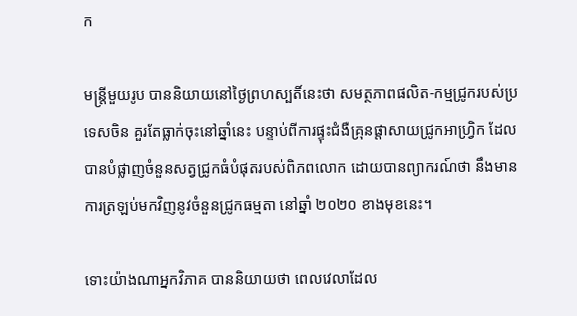ក

មន្ត្រីមួយរូប បាននិយាយនៅថ្ងៃព្រហស្បតិ៍នេះថា សមត្ថភាពផលិត-កម្មជ្រូករបស់ប្រទេសចិន គួរតែធ្លាក់ចុះនៅឆ្នាំនេះ បន្ទាប់ពីការផ្ទុះជំងឺគ្រុនផ្តាសាយជ្រូកអាហ្វ្រិក ដែលបានបំផ្លាញចំនួនសត្វជ្រូកធំបំផុតរបស់ពិភពលោក ដោយបានព្យាករណ៍ថា នឹងមានការត្រឡប់មកវិញនូវចំនួនជ្រូកធម្មតា នៅឆ្នាំ ២០២០ ខាងមុខនេះ។

ទោះយ៉ាងណាអ្នកវិភាគ បាននិយាយថា ពេលវេលាដែល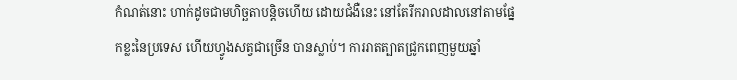កំណត់នោះ ហាក់ដូចជាមហិច្ឆតាបន្តិចហើយ ដោយជំងឺនេះ នៅតែរីករាលដាលនៅតាមផ្នែកខ្លះនៃប្រទេស ហើយហ្វូងសត្វជាច្រើន បានស្លាប់។ ការរាតត្បាតជ្រូកពេញមួយឆ្នាំ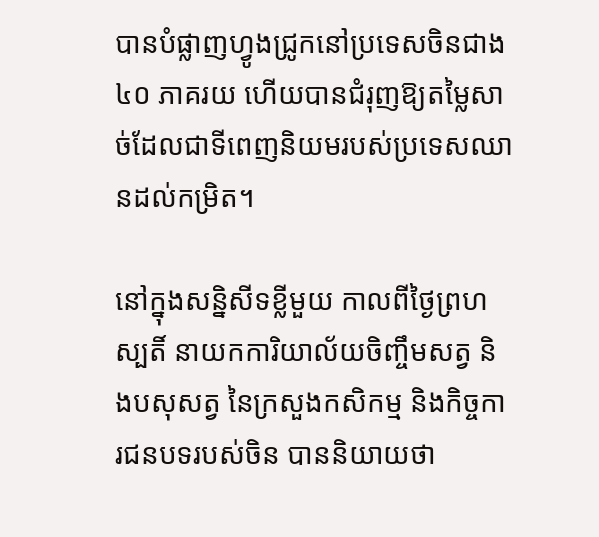បានបំផ្លាញហ្វូងជ្រូកនៅប្រទេសចិនជាង ៤០ ភាគរយ ហើយបានជំរុញឱ្យតម្លៃសាច់ដែលជាទីពេញនិយមរបស់ប្រទេសឈានដល់កម្រិត។

នៅក្នុងសន្និសីទខ្លីមួយ កាលពីថ្ងៃព្រហស្បតិ៍ នាយកការិយាល័យចិញ្ចឹមសត្វ និងបសុសត្វ នៃក្រសួងកសិកម្ម និងកិច្ចការជនបទរបស់ចិន បាននិយាយថា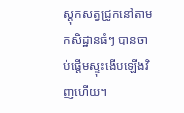ស្តុកសត្វជ្រូកនៅតាមកសិដ្ឋានធំៗ បានចាប់ផ្តើមស្ទុះងើបឡើងវិញហើយ។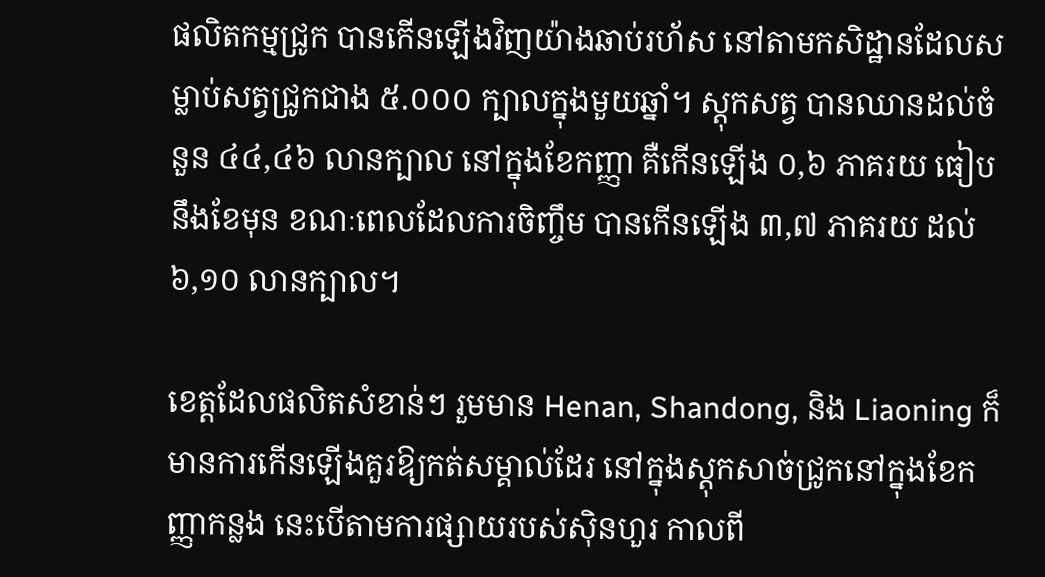ផលិតកម្មជ្រូក បានកើនឡើងវិញយ៉ាងឆាប់រហ័ស នៅតាមកសិដ្ឋានដែលសម្លាប់សត្វជ្រូកជាង ៥.០០០ ក្បាលក្នុងមួយឆ្នាំ។ ស្តុកសត្វ បានឈានដល់ចំនួន ៤៤,៤៦ លានក្បាល នៅក្នុងខែកញ្ញា គឺកើនឡើង ០,៦ ភាគរយ ធៀបនឹងខែមុន ខណៈពេលដែលការចិញ្ចឹម បានកើនឡើង ៣,៧ ភាគរយ ដល់ ៦,១០ លានក្បាល។

ខេត្តដែលផលិតសំខាន់ៗ រួមមាន Henan, Shandong, និង Liaoning ក៏មានការកើនឡើងគួរឱ្យកត់សម្គាល់ដែរ នៅក្នុងស្តុកសាច់ជ្រូកនៅក្នុងខែកញ្ញាកន្លង នេះបើតាមការផ្សាយរបស់ស៊ិនហួរ កាលពី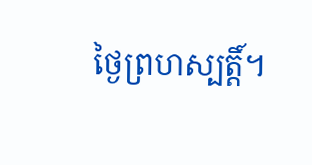ថ្ងៃព្រហស្បត្តិ៍។